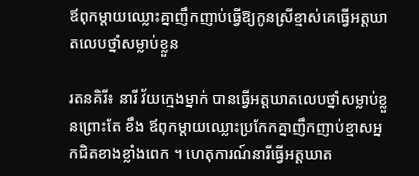ឪពុកម្ដាយឈ្លោះគ្នាញឹកញាប់ធ្វើឱ្យកូនស្រីខ្មាស់គេធ្វើអត្តឃាតលេបថ្នាំសម្លាប់ខ្លួន

រតនគិរី៖ នារី វ័យក្មេងម្នាក់ បានធ្វើអត្តឃាតលេបថ្នាំសម្លាប់ខ្លួនព្រោះតែ ខឹង ឪពុកម្ដាយឈ្លោះប្រកែកគ្នាញឹកញាប់ខ្មាសអ្នកជិតខាងខ្លាំងពេក ។ ហេតុការណ៍នារីធ្វើអត្តឃាត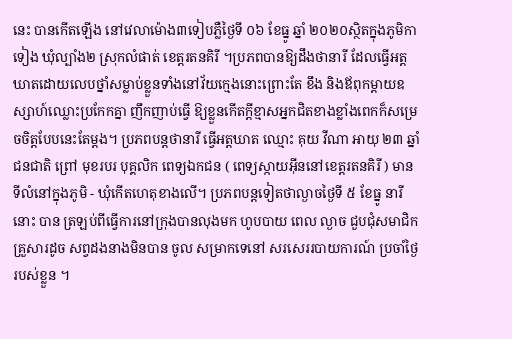នេះ បានកើតឡើង នៅវេលាម៉ោង៣ទៀបភ្លឺថ្ងៃទី ០៦ ខែធ្នូ ឆ្នាំ ២០២០ស្ថិតក្នុងភូមិកាទៀង ឃុំល្បាំង២ ស្រុកលំផាត់ ខេត្តរតនគិរី ។ប្រភពបានឱ្យដឹងថានារី ដែលធ្វើអត្តឃាតដោយលេបថ្នាំសម្លាប់ខ្លួនទាំងនៅវ័យក្មេងនោះព្រោះតែ ខឹង និងឪពុកម្ដាយឧស្សាហ៍ឈ្លោះប្រកែកគ្នា ញឹកញាប់ធ្វើ ឱ្យខ្លួនកើតក្តីខ្មាសអ្នកជិតខាងខ្លាំងពេកក៏សម្រេចចិត្តបែបនេះតែម្តង។ ប្រភពបន្តថានារី ធ្វើអត្តឃាត ឈ្មោះ គុយ វីណា អាយុ ២៣ ឆ្នាំ ជនជាតិ ព្រៅ មុខរបរ បុគ្គលិក ពេទ្យឯកជន ( ពេទ្យស្កាយអ៊ីននៅខេត្តរតនគិរី ) មាន ទីលំនៅក្នុងភូមិ - ឃុំកើតហេតុខាងលើ។ ប្រភពបន្តទៀតថាល្ងាចថ្ងៃទី ៥ ខែធ្នូ នារី នោះ បាន ត្រឡប់ពីធ្វើការនៅក្រុងបានលុងមក ហូបបាយ ពេល ល្ងាច ជួបជុំសមាជិកគ្រួសារដូច សព្វដងនាងមិនបាន ចូល សម្រាកទេនៅ សរសេររបាយការណ៍ ប្រចាំថ្ងៃ របស់ខ្លួន ។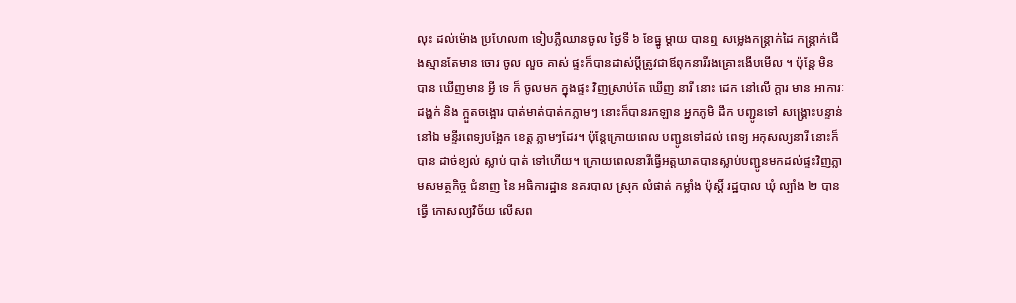លុះ ដល់ម៉ោង ប្រហែល៣ ទៀបភ្លឺឈានចូល ថ្ងៃទី ៦ ខែធ្នូ ម្ដាយ បានឮ សម្លេងកន្ត្រាក់ដៃ កន្ត្រាក់ជើងស្មានតែមាន ចោរ ចូល លួច គាស់ ផ្ទះក៏បានដាស់ប្តីត្រូវជាឪពុកនារីរងគ្រោះងើបមើល ។ ប៉ុន្តែ មិនបាន ឃើញមាន អ្វី ទេ ក៏ ចូលមក ក្នុងផ្ទះ វិញស្រាប់តែ ឃើញ នារី នោះ ដេក នៅលើ ក្ដារ មាន អាការៈ ដង្ហក់ និង ក្អួតចង្អោរ បាត់មាត់បាត់កភ្លាមៗ នោះក៏បានរកឡាន អ្នកភូមិ ដឹក បញ្ជូនទៅ សង្គ្រោះបន្ទាន់ នៅឯ មន្ទីរពេទ្យបង្អែក ខេត្ត ភ្លាមៗដែរ។ ប៉ុន្តែក្រោយពេល បញ្ជូនទៅដល់ ពេទ្យ អកុសល្យនារី នោះក៏បាន ដាច់ខ្យល់ ស្លាប់ បាត់ ទៅហើយ។ ក្រោយពេលនារីធ្វើអត្តឃាតបានស្លាប់បញ្ជូនមកដល់ផ្ទះវិញភ្លាមសមត្ថកិច្ច ជំនាញ នៃ អធិការដ្ឋាន នគរបាល ស្រុក លំផាត់ កម្លាំង ប៉ុស្ដិ៍ រដ្ឋបាល ឃុំ ល្បាំង ២ បានធ្វើ កោសល្យវិច័យ លើសព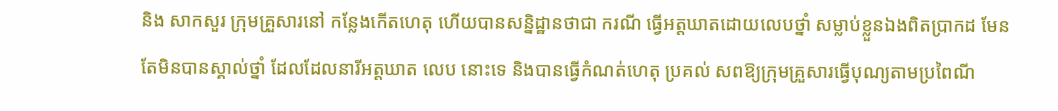និង សាកសួរ ក្រុមគ្រួសារនៅ កន្លែងកើតហេតុ ហើយបានសន្និដ្ឋានថាជា ករណី ធ្វើអត្តឃាតដោយលេបថ្នាំ សម្លាប់ខ្លួនឯងពិតប្រាកដ មែន តែមិនបានស្គាល់ថ្នាំ ដែលដែលនារីអត្តឃាត លេប នោះទេ និងបានធ្វើកំណត់ហេតុ ប្រគល់ សពឱ្យក្រុមគ្រួសារធ្វើបុណ្យតាមប្រពៃណី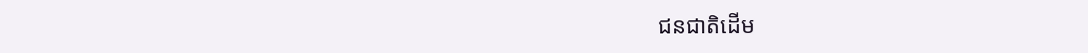ជនជាតិដើម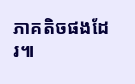ភាគតិចផងដែរ៕